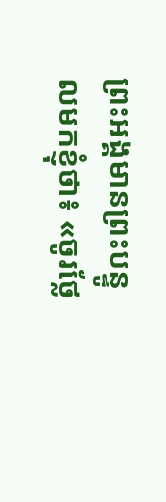ព្រះអង្គមានព្រះបន្ទូលមកខ្ញុំថា៖ «ចូរថ្លែ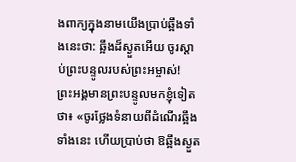ងពាក្យក្នុងនាមយើងប្រាប់ឆ្អឹងទាំងនេះថា: ឆ្អឹងដ៏ស្ងួតអើយ ចូរស្ដាប់ព្រះបន្ទូលរបស់ព្រះអម្ចាស់!
ព្រះអង្គមានព្រះបន្ទូលមកខ្ញុំទៀតថា៖ «ចូរថ្លែងទំនាយពីដំណើរឆ្អឹងទាំងនេះ ហើយប្រាប់ថា ឱឆ្អឹងស្ងួត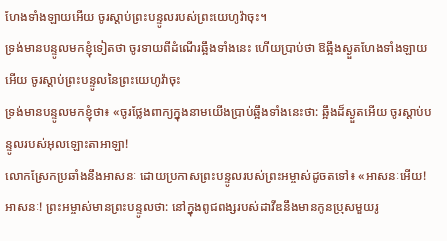ហែងទាំងឡាយអើយ ចូរស្តាប់ព្រះបន្ទូលរបស់ព្រះយេហូវ៉ាចុះ។
ទ្រង់មានបន្ទូលមកខ្ញុំទៀតថា ចូរទាយពីដំណើរឆ្អឹងទាំងនេះ ហើយប្រាប់ថា ឱឆ្អឹងស្ងួតហែងទាំងឡាយអើយ ចូរស្តាប់ព្រះបន្ទូលនៃព្រះយេហូវ៉ាចុះ
ទ្រង់មានបន្ទូលមកខ្ញុំថា៖ «ចូរថ្លែងពាក្យក្នុងនាមយើងប្រាប់ឆ្អឹងទាំងនេះថា: ឆ្អឹងដ៏ស្ងួតអើយ ចូរស្ដាប់បន្ទូលរបស់អុលឡោះតាអាឡា!
លោកស្រែកប្រឆាំងនឹងអាសនៈ ដោយប្រកាសព្រះបន្ទូលរបស់ព្រះអម្ចាស់ដូចតទៅ៖ «អាសនៈអើយ! អាសនៈ! ព្រះអម្ចាស់មានព្រះបន្ទូលថា: នៅក្នុងពូជពង្សរបស់ដាវីឌនឹងមានកូនប្រុសមួយរូ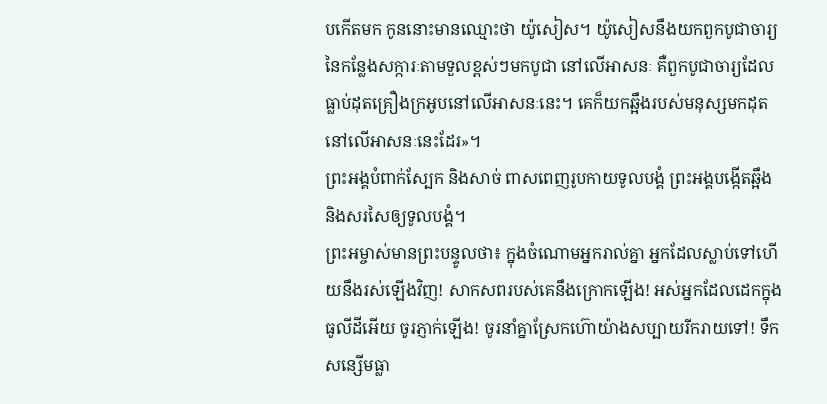បកើតមក កូននោះមានឈ្មោះថា យ៉ូសៀស។ យ៉ូសៀសនឹងយកពួកបូជាចារ្យនៃកន្លែងសក្ការៈតាមទួលខ្ពស់ៗមកបូជា នៅលើអាសនៈ គឺពួកបូជាចារ្យដែលធ្លាប់ដុតគ្រឿងក្រអូបនៅលើអាសនៈនេះ។ គេក៏យកឆ្អឹងរបស់មនុស្សមកដុតនៅលើអាសនៈនេះដែរ»។
ព្រះអង្គបំពាក់ស្បែក និងសាច់ ពាសពេញរូបកាយទូលបង្គំ ព្រះអង្គបង្កើតឆ្អឹង និងសរសៃឲ្យទូលបង្គំ។
ព្រះអម្ចាស់មានព្រះបន្ទូលថា៖ ក្នុងចំណោមអ្នករាល់គ្នា អ្នកដែលស្លាប់ទៅហើយនឹងរស់ឡើងវិញ! សាកសពរបស់គេនឹងក្រោកឡើង! អស់អ្នកដែលដេកក្នុងធូលីដីអើយ ចូរភ្ញាក់ឡើង! ចូរនាំគ្នាស្រែកហ៊ោយ៉ាងសប្បាយរីករាយទៅ! ទឹកសន្សើមធ្លា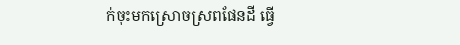ក់ចុះមកស្រោចស្រពផែនដី ធ្វើ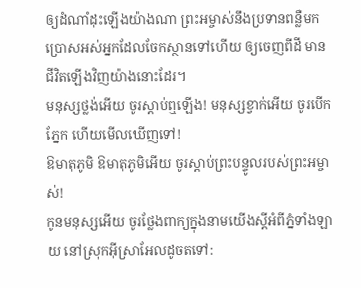ឲ្យដំណាំដុះឡើងយ៉ាងណា ព្រះអម្ចាស់នឹងប្រទានពន្លឺមក ប្រោសអស់អ្នកដែលចែកស្ថានទៅហើយ ឲ្យចេញពីដី មានជីវិតឡើងវិញយ៉ាងនោះដែរ។
មនុស្សថ្លង់អើយ ចូរស្ដាប់ឮឡើង! មនុស្សខ្វាក់អើយ ចូរបើកភ្នែក ហើយមើលឃើញទៅ!
ឱមាតុភូមិ ឱមាតុភូមិអើយ ចូរស្ដាប់ព្រះបន្ទូលរបស់ព្រះអម្ចាស់!
កូនមនុស្សអើយ ចូរថ្លែងពាក្យក្នុងនាមយើងស្ដីអំពីភ្នំទាំងឡាយ នៅស្រុកអ៊ីស្រាអែលដូចតទៅ: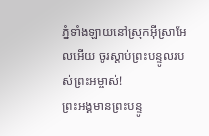ភ្នំទាំងឡាយនៅស្រុកអ៊ីស្រាអែលអើយ ចូរស្ដាប់ព្រះបន្ទូលរបស់ព្រះអម្ចាស់!
ព្រះអង្គមានព្រះបន្ទូ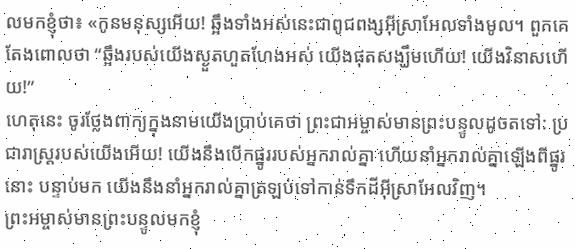លមកខ្ញុំថា៖ «កូនមនុស្សអើយ! ឆ្អឹងទាំងអស់នេះជាពូជពង្សអ៊ីស្រាអែលទាំងមូល។ ពួកគេតែងពោលថា “ឆ្អឹងរបស់យើងស្ងួតហួតហែងអស់ យើងផុតសង្ឃឹមហើយ! យើងវិនាសហើយ!”
ហេតុនេះ ចូរថ្លែងពាក្យក្នុងនាមយើងប្រាប់គេថា ព្រះជាអម្ចាស់មានព្រះបន្ទូលដូចតទៅ: ប្រជារាស្ត្ររបស់យើងអើយ! យើងនឹងបើកផ្នូររបស់អ្នករាល់គ្នា ហើយនាំអ្នករាល់គ្នាឡើងពីផ្នូរនោះ បន្ទាប់មក យើងនឹងនាំអ្នករាល់គ្នាត្រឡប់ទៅកាន់ទឹកដីអ៊ីស្រាអែលវិញ។
ព្រះអម្ចាស់មានព្រះបន្ទូលមកខ្ញុំ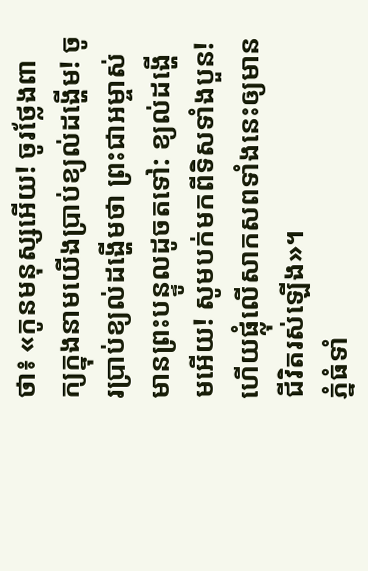ថា៖ «កូនមនុស្សអើយ! ចូរថ្លែងពាក្យក្នុងនាមយើងប្រាប់ខ្យល់ដង្ហើម! ចូរប្រាប់ខ្យល់ដង្ហើមថា ព្រះជាអម្ចាស់មានព្រះបន្ទូលដូចតទៅ: ខ្យល់ដង្ហើមអើយ! សូមបក់មកពីទិសទាំងបួន! ហើយផ្លុំលើសាកសពទាំងនេះឲ្យមានជីវិតរស់ឡើង»។
ភ្នំធំទាំ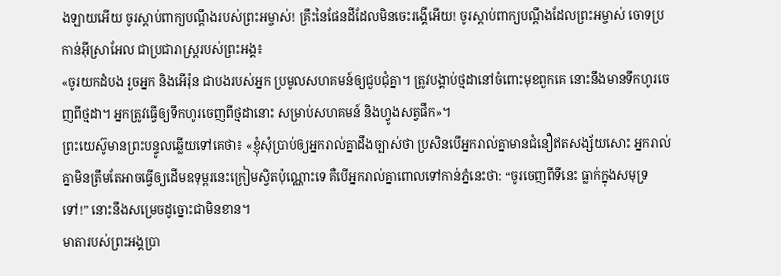ងឡាយអើយ ចូរស្ដាប់ពាក្យបណ្ដឹងរបស់ព្រះអម្ចាស់! គ្រឹះនៃផែនដីដែលមិនចេះរង្គើអើយ! ចូរស្ដាប់ពាក្យបណ្ដឹងដែលព្រះអម្ចាស់ ចោទប្រកាន់អ៊ីស្រាអែល ជាប្រជារាស្ត្ររបស់ព្រះអង្គ៖
«ចូរយកដំបង រួចអ្នក និងអើរ៉ុន ជាបងរបស់អ្នក ប្រមូលសហគមន៍ឲ្យជួបជុំគ្នា។ ត្រូវបង្គាប់ថ្មដានៅចំពោះមុខពួកគេ នោះនឹងមានទឹកហូរចេញពីថ្មដា។ អ្នកត្រូវធ្វើឲ្យទឹកហូរចេញពីថ្មដានោះ សម្រាប់សហគមន៍ និងហ្វូងសត្វផឹក»។
ព្រះយេស៊ូមានព្រះបន្ទូលឆ្លើយទៅគេថា៖ «ខ្ញុំសុំប្រាប់ឲ្យអ្នករាល់គ្នាដឹងច្បាស់ថា ប្រសិនបើអ្នករាល់គ្នាមានជំនឿឥតសង្ស័យសោះ អ្នករាល់គ្នាមិនត្រឹមតែអាចធ្វើឲ្យដើមឧទុម្ពរនេះក្រៀមស្វិតប៉ុណ្ណោះទេ គឺបើអ្នករាល់គ្នាពោលទៅកាន់ភ្នំនេះថា: “ចូរចេញពីទីនេះ ធ្លាក់ក្នុងសមុទ្រទៅ!” នោះនឹងសម្រេចដូច្នោះជាមិនខាន។
មាតារបស់ព្រះអង្គប្រា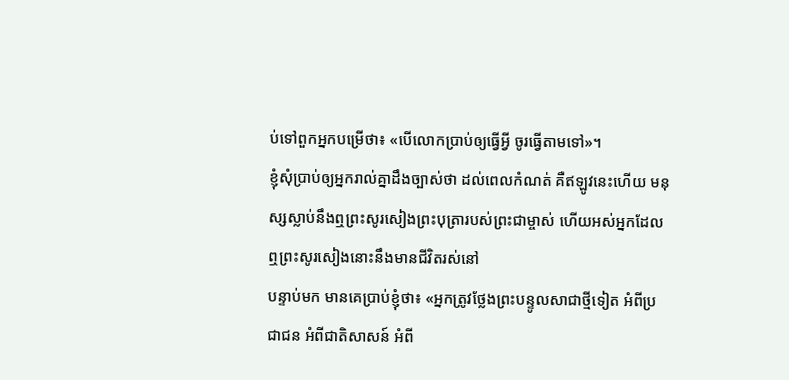ប់ទៅពួកអ្នកបម្រើថា៖ «បើលោកប្រាប់ឲ្យធ្វើអ្វី ចូរធ្វើតាមទៅ»។
ខ្ញុំសុំប្រាប់ឲ្យអ្នករាល់គ្នាដឹងច្បាស់ថា ដល់ពេលកំណត់ គឺឥឡូវនេះហើយ មនុស្សស្លាប់នឹងឮព្រះសូរសៀងព្រះបុត្រារបស់ព្រះជាម្ចាស់ ហើយអស់អ្នកដែលឮព្រះសូរសៀងនោះនឹងមានជីវិតរស់នៅ
បន្ទាប់មក មានគេប្រាប់ខ្ញុំថា៖ «អ្នកត្រូវថ្លែងព្រះបន្ទូលសាជាថ្មីទៀត អំពីប្រជាជន អំពីជាតិសាសន៍ អំពី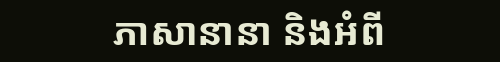ភាសានានា និងអំពី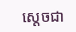ស្ដេចជា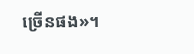ច្រើនផង»។